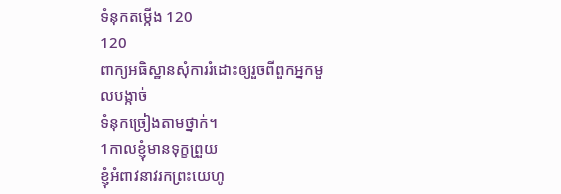ទំនុកតម្កើង 120
120
ពាក្យអធិស្ឋានសុំការរំដោះឲ្យរួចពីពួកអ្នកមួលបង្កាច់
ទំនុកច្រៀងតាមថ្នាក់។
1កាលខ្ញុំមានទុក្ខព្រួយ
ខ្ញុំអំពាវនាវរកព្រះយេហូ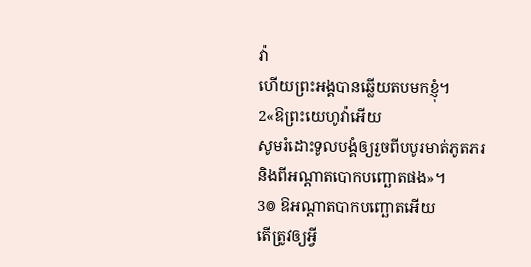វ៉ា
ហើយព្រះអង្គបានឆ្លើយតបមកខ្ញុំ។
2«ឱព្រះយេហូវ៉ាអើយ
សូមរំដោះទូលបង្គំឲ្យរួចពីបបូរមាត់ភូតភរ
និងពីអណ្ដាតបោកបញ្ឆោតផង»។
3៙ ឱអណ្ដាតបាកបញ្ឆោតអើយ
តើត្រូវឲ្យអ្វី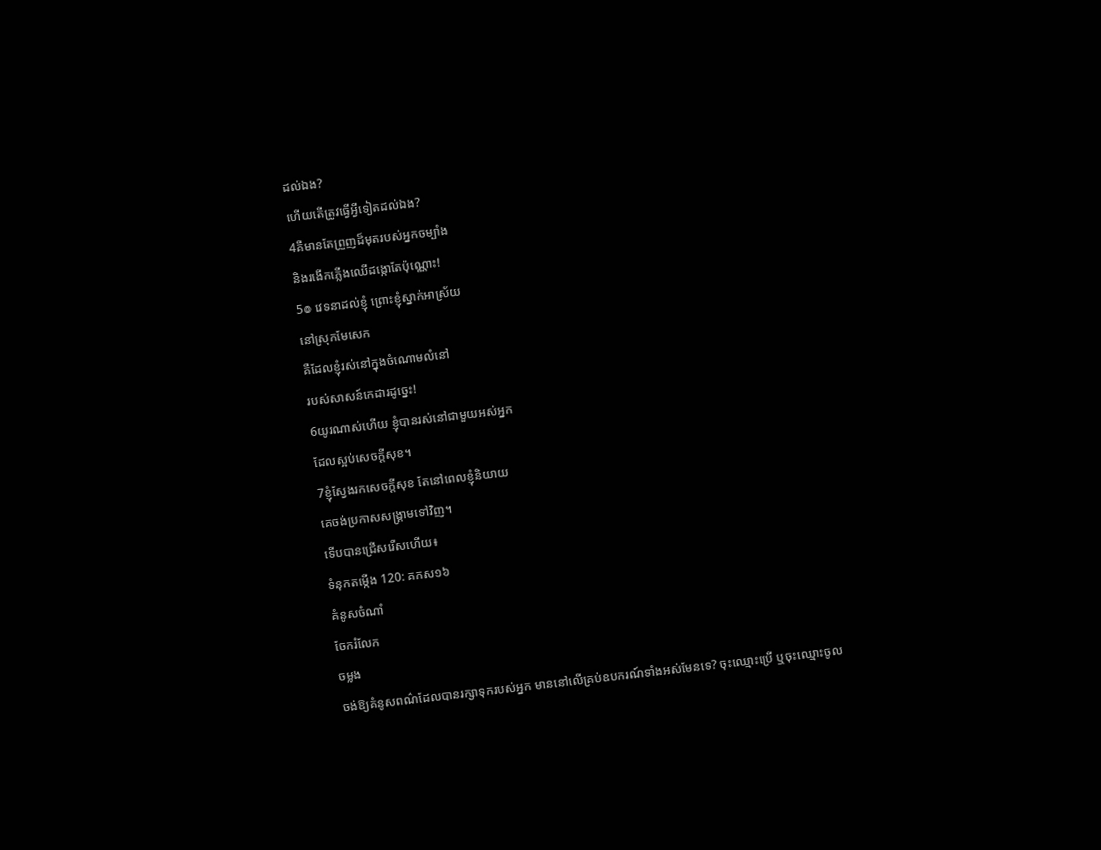ដល់ឯង?
ហើយតើត្រូវធ្វើអ្វីទៀតដល់ឯង?
4គឺមានតែព្រួញដ៏មុតរបស់អ្នកចម្បាំង
និងរងើកភ្លើងឈើដង្កោតែប៉ុណ្ណោះ!
5៙ វេទនាដល់ខ្ញុំ ព្រោះខ្ញុំស្នាក់អាស្រ័យ
នៅស្រុកមែសេក
គឺដែលខ្ញុំរស់នៅក្នុងចំណោមលំនៅ
របស់សាសន៍កេដារដូច្នេះ!
6យូរណាស់ហើយ ខ្ញុំបានរស់នៅជាមួយអស់អ្នក
ដែលស្អប់សេចក្ដីសុខ។
7ខ្ញុំស្វែងរកសេចក្ដីសុខ តែនៅពេលខ្ញុំនិយាយ
គេចង់ប្រកាសសង្គ្រាមទៅវិញ។
ទើបបានជ្រើសរើសហើយ៖
ទំនុកតម្កើង 120: គកស១៦
គំនូសចំណាំ
ចែករំលែក
ចម្លង
ចង់ឱ្យគំនូសពណ៌ដែលបានរក្សាទុករបស់អ្នក មាននៅលើគ្រប់ឧបករណ៍ទាំងអស់មែនទេ? ចុះឈ្មោះប្រើ ឬចុះឈ្មោះចូល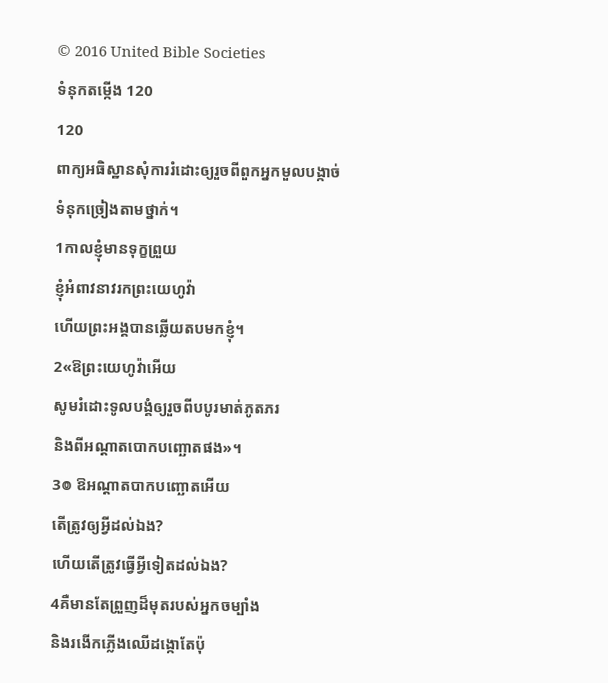© 2016 United Bible Societies
ទំនុកតម្កើង 120
120
ពាក្យអធិស្ឋានសុំការរំដោះឲ្យរួចពីពួកអ្នកមួលបង្កាច់
ទំនុកច្រៀងតាមថ្នាក់។
1កាលខ្ញុំមានទុក្ខព្រួយ
ខ្ញុំអំពាវនាវរកព្រះយេហូវ៉ា
ហើយព្រះអង្គបានឆ្លើយតបមកខ្ញុំ។
2«ឱព្រះយេហូវ៉ាអើយ
សូមរំដោះទូលបង្គំឲ្យរួចពីបបូរមាត់ភូតភរ
និងពីអណ្ដាតបោកបញ្ឆោតផង»។
3៙ ឱអណ្ដាតបាកបញ្ឆោតអើយ
តើត្រូវឲ្យអ្វីដល់ឯង?
ហើយតើត្រូវធ្វើអ្វីទៀតដល់ឯង?
4គឺមានតែព្រួញដ៏មុតរបស់អ្នកចម្បាំង
និងរងើកភ្លើងឈើដង្កោតែប៉ុ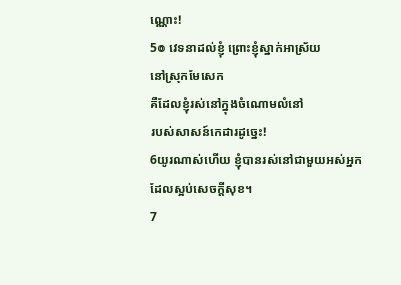ណ្ណោះ!
5៙ វេទនាដល់ខ្ញុំ ព្រោះខ្ញុំស្នាក់អាស្រ័យ
នៅស្រុកមែសេក
គឺដែលខ្ញុំរស់នៅក្នុងចំណោមលំនៅ
របស់សាសន៍កេដារដូច្នេះ!
6យូរណាស់ហើយ ខ្ញុំបានរស់នៅជាមួយអស់អ្នក
ដែលស្អប់សេចក្ដីសុខ។
7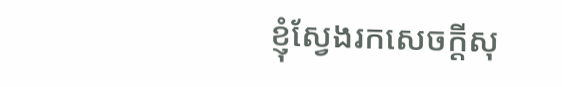ខ្ញុំស្វែងរកសេចក្ដីសុ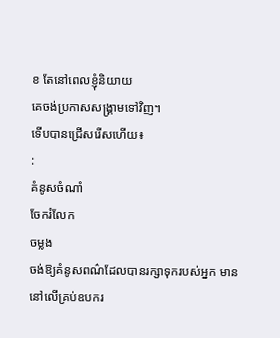ខ តែនៅពេលខ្ញុំនិយាយ
គេចង់ប្រកាសសង្គ្រាមទៅវិញ។
ទើបបានជ្រើសរើសហើយ៖
:
គំនូសចំណាំ
ចែករំលែក
ចម្លង
ចង់ឱ្យគំនូសពណ៌ដែលបានរក្សាទុករបស់អ្នក មាននៅលើគ្រប់ឧបករ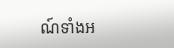ណ៍ទាំងអ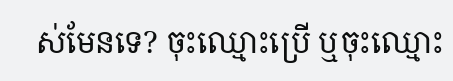ស់មែនទេ? ចុះឈ្មោះប្រើ ឬចុះឈ្មោះ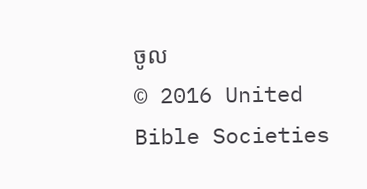ចូល
© 2016 United Bible Societies